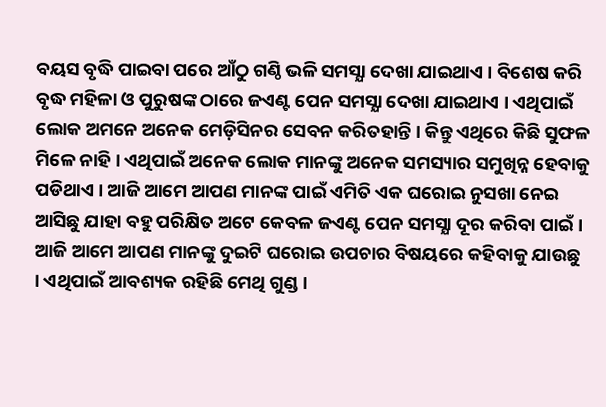ବୟସ ବୃଦ୍ଧି ପାଇବା ପରେ ଆଁଠୁ ଗଣ୍ଠି ଭଳି ସମସ୍ଯା ଦେଖା ଯାଇଥାଏ । ବିଶେଷ କରି ବୃଦ୍ଧ ମହିଳା ଓ ପୁରୁଷଙ୍କ ଠାରେ ଜଏଣ୍ଟ ପେନ ସମସ୍ଯା ଦେଖା ଯାଇଥାଏ । ଏଥିପାଇଁ ଲୋକ ଅମନେ ଅନେକ ମେଡ଼ିସିନର ସେବନ କରିତହାନ୍ତି । କିନ୍ତୁ ଏଥିରେ କିଛି ସୁଫଳ ମିଳେ ନାହି । ଏଥିପାଇଁ ଅନେକ ଲୋକ ମାନଙ୍କୁ ଅନେକ ସମସ୍ୟାର ସମୁଖିନ୍ନ ହେବାକୁ ପଡିଥାଏ । ଆଜି ଆମେ ଆପଣ ମାନଙ୍କ ପାଇଁ ଏମିତି ଏକ ଘରୋଇ ନୁସଖା ନେଇ ଆସିଛୁ ଯାହା ବହୁ ପରିକ୍ଷିତ ଅଟେ କେବଳ ଜଏଣ୍ଟ ପେନ ସମସ୍ଯା ଦୂର କରିବା ପାଇଁ ।
ଆଜି ଆମେ ଆପଣ ମାନଙ୍କୁ ଦୁଇଟି ଘରୋଇ ଉପଚାର ବିଷୟରେ କହିବାକୁ ଯାଉଛୁ । ଏଥିପାଇଁ ଆବଶ୍ୟକ ରହିଛି ମେଥି ଗୁଣ୍ଡ ।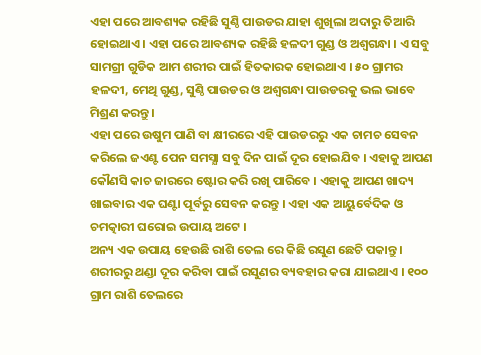ଏହା ପରେ ଆବଶ୍ୟକ ରହିଛି ସୁଣ୍ଠି ପାଉଡର ଯାହା ଶୁଖିଲା ଅଦାରୁ ତିଆରି ହୋଇଥାଏ । ଏହା ପରେ ଆବଶ୍ୟକ ରହିଛି ହଳଦୀ ଗୁଣ୍ଡ ଓ ଅଶ୍ଵଗନ୍ଧା । ଏ ସବୁ ସାମଗ୍ରୀ ଗୁଡିକ ଆମ ଶରୀର ପାଇଁ ହିତକାରକ ହୋଇଥାଏ । ୫୦ ଗ୍ରାମର ହଳଦୀ, ମେଥି ଗୁଣ୍ଡ, ସୁଣ୍ଠି ପାଉଡର ଓ ଅଶ୍ଵଗନ୍ଧା ପାଉଡରକୁ ଭଲ ଭାବେ ମିଶ୍ରଣ କରନ୍ତୁ ।
ଏହା ପରେ ଉଷୁମ ପାଣି ବା କ୍ଷୀରରେ ଏହି ପାଉଡରରୁ ଏକ ଚାମଚ ସେବନ କରିଲେ ଜଏଣ୍ଟ ପେନ ସମସ୍ଯା ସବୁ ଦିନ ପାଇଁ ଦୂର ହୋଇଯିବ । ଏହାକୁ ଆପଣ କୌଣସି କାଚ ଜାରରେ ଷ୍ଟୋର କରି ରଖି ପାରିବେ । ଏହାକୁ ଆପଣ ଖାଦ୍ୟ ଖାଇବାର ଏକ ଘଣ୍ଟା ପୂର୍ବରୁ ସେବନ କରନ୍ତୁ । ଏହା ଏକ ଆୟୁର୍ବେଦିକ ଓ ଚମତ୍କାରୀ ଘରୋଇ ଉପାୟ ଅଟେ ।
ଅନ୍ୟ ଏକ ଉପାୟ ହେଉଛି ରାଶି ତେଲ ରେ କିଛି ରସୁଣ ଛେଚି ପକାନ୍ତୁ । ଶରୀରରୁ ଥଣ୍ଡା ଦୂର କରିବା ପାଇଁ ରସୁଣର ବ୍ୟବହାର କରା ଯାଇଥାଏ । ୧୦୦ ଗ୍ରାମ ରାଶି ତେଲରେ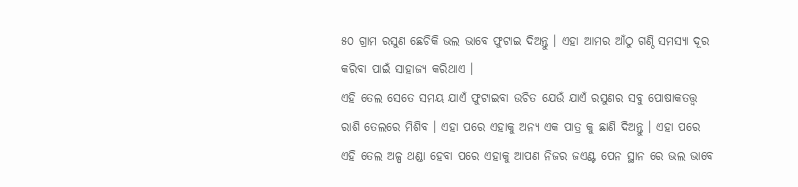୫୦ ଗ୍ରାମ ରସୁଣ ଛେଚିକି ଭଲ ଭାବେ ଫୁଟାଇ ଦିଅନ୍ତୁ । ଏହା ଆମର ଆଁଠୁ ଗଣ୍ଠି ସମସ୍ଯା ଦୂର କରିବା ପାଇଁ ସାହାଜ୍ଯ କରିଥାଏ ।
ଏହି ତେଲ ସେତେ ସମୟ ଯାଏଁ ଫୁଟାଇବା ଉଚିତ ଯେଉଁ ଯାଏଁ ରସୁଣର ସବୁ ପୋଷାକତତ୍ତ୍ବ ରାଶି ତେଲରେ ମିଶିବ । ଏହା ପରେ ଏହାକୁ ଅନ୍ୟ ଏକ ପାତ୍ର କୁ ଛାଣି ଦିଅନ୍ତୁ । ଏହା ପରେ ଏହି ତେଲ ଅଳ୍ପ ଥଣ୍ଡା ହେବା ପରେ ଏହାକୁ ଆପଣ ନିଜର ଜଏଣ୍ଟ ପେନ ସ୍ଥାନ ରେ ଭଲ ଭାବେ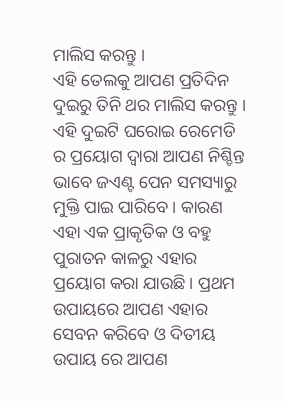ମାଲିସ କରନ୍ତୁ ।
ଏହି ତେଲକୁ ଆପଣ ପ୍ରତିଦିନ ଦୁଇରୁ ତିନି ଥର ମାଲିସ କରନ୍ତୁ । ଏହି ଦୁଇଟି ଘରୋଇ ରେମେଡି ର ପ୍ରୟୋଗ ଦ୍ଵାରା ଆପଣ ନିଶ୍ଚିନ୍ତ ଭାବେ ଜଏଣ୍ଟ ପେନ ସମସ୍ୟାରୁ ମୁକ୍ତି ପାଇ ପାରିବେ । କାରଣ ଏହା ଏକ ପ୍ରାକୃତିକ ଓ ବହୁ ପୁରାତନ କାଳରୁ ଏହାର ପ୍ରୟୋଗ କରା ଯାଉଛି । ପ୍ରଥମ ଉପାୟରେ ଆପଣ ଏହାର ସେବନ କରିବେ ଓ ଦିତୀୟ ଉପାୟ ରେ ଆପଣ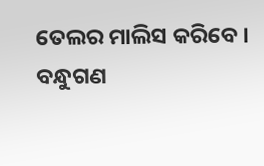ତେଲର ମାଲିସ କରିବେ ।
ବନ୍ଧୁଗଣ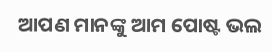ଆପଣ ମାନଙ୍କୁ ଆମ ପୋଷ୍ଟ ଭଲ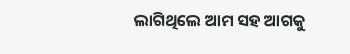ଲାଗିଥିଲେ ଆମ ସହ ଆଗକୁ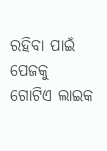ରହିବା ପାଇଁ ପେଜକୁ ଗୋଟିଏ ଲାଇକ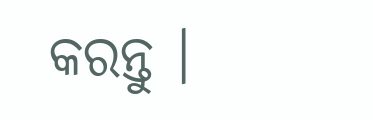କରନ୍ତୁ ।